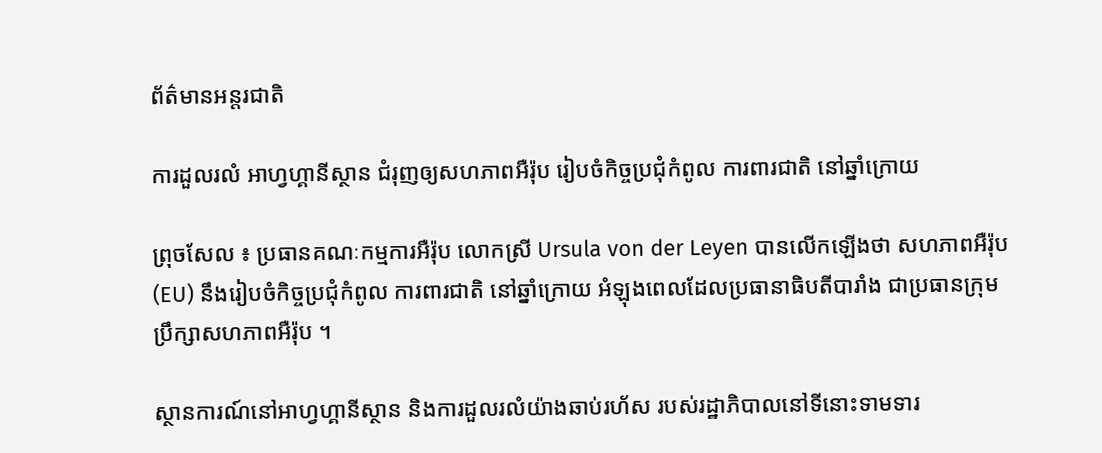ព័ត៌មានអន្តរជាតិ

ការដួលរលំ អាហ្វហ្គានីស្ថាន ជំរុញឲ្យសហភាពអឺរ៉ុប រៀបចំកិច្ចប្រជុំកំពូល ការពារជាតិ នៅឆ្នាំក្រោយ

ព្រុចសែល ៖ ប្រធានគណៈកម្មការអឺរ៉ុប លោកស្រី Ursula von der Leyen បានលើកឡើងថា សហភាពអឺរ៉ុប (EU) នឹងរៀបចំកិច្ចប្រជុំកំពូល ការពារជាតិ នៅឆ្នាំក្រោយ អំឡុងពេលដែលប្រធានាធិបតីបារាំង ជាប្រធានក្រុមប្រឹក្សាសហភាពអឺរ៉ុប ។

ស្ថានការណ៍នៅអាហ្វហ្គានីស្ថាន និងការដួលរលំយ៉ាងឆាប់រហ័ស របស់រដ្ឋាភិបាលនៅទីនោះទាមទារ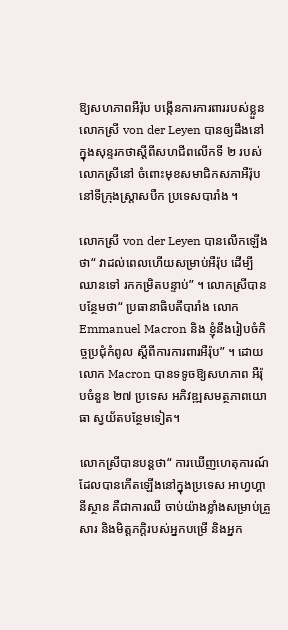ឱ្យសហភាពអឺរ៉ុប បង្កើនការការពាររបស់ខ្លួន លោកស្រី von der Leyen បានឲ្យដឹងនៅក្នុងសុន្ទរកថាស្តីពីសហជីពលើកទី ២ របស់លោកស្រីនៅ ចំពោះមុខសមាជិកសភាអឺរ៉ុប នៅទីក្រុងស្ត្រាសបឺក ប្រទេសបារាំង ។

លោកស្រី von der Leyen បានលើកឡើងថា“ វាដល់ពេលហើយសម្រាប់អឺរ៉ុប ដើម្បីឈានទៅ រកកម្រិតបន្ទាប់” ។ លោកស្រីបានបន្ថែមថា“ ប្រធានាធិបតីបារាំង លោក Emmanuel Macron និង ខ្ញុំនឹងរៀបចំកិច្ចប្រជុំកំពូល ស្តីពីការការពារអឺរ៉ុប” ។ ដោយលោក Macron បានទទូចឱ្យសហភាព អឺរ៉ុបចំនួន ២៧ ប្រទេស អភិវឌ្ឍសមត្ថភាពយោធា ស្វយ័តបន្ថែមទៀត។

លោកស្រីបានបន្ដថា“ ការឃើញហេតុការណ៍ ដែលបានកើតឡើងនៅក្នុងប្រទេស អាហ្វហ្គានីស្ថាន គឺជាការឈឺ ចាប់យ៉ាងខ្លាំងសម្រាប់គ្រួសារ និងមិត្តភក្តិរបស់អ្នកបម្រើ និងអ្នក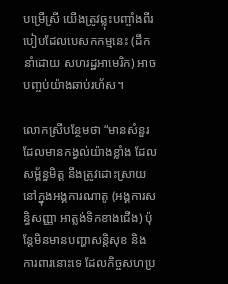បម្រើស្រី យើងត្រូវឆ្លុះបញ្ចាំងពីរបៀបដែលបេសកកម្មនេះ (ដឹកនាំដោយ សហរដ្ឋអាមេរិក) អាចបញ្ចប់យ៉ាងឆាប់រហ័ស។

លោកស្រីបន្ថែមថា “មានសំនួរ ដែលមានកង្វល់យ៉ាងខ្លាំង ដែលសម្ព័ន្ធមិត្ត នឹងត្រូវដោះស្រាយនៅក្នុងអង្គការណាតូ (អង្គការសន្ធិសញ្ញា អាត្លង់ទិកខាងជើង) ប៉ុន្តែមិនមានបញ្ហាសន្តិសុខ និងការពារនោះទេ ដែលកិច្ចសហប្រ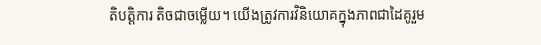តិបត្តិការ តិចជាចម្លើយ។ យើងត្រូវការវិនិយោគក្នុងភាពជាដៃគូរួម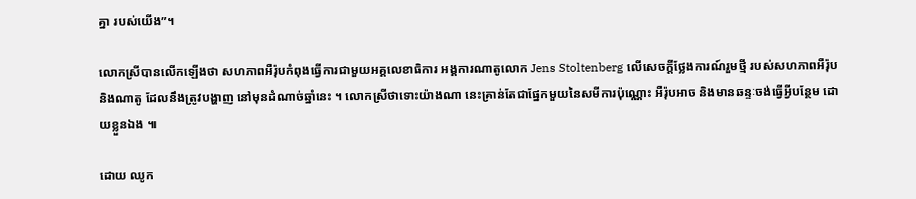គ្នា របស់យើង”។

លោកស្រីបានលើកឡើងថា សហភាពអឺរ៉ុបកំពុងធ្វើការជាមួយអគ្គលេខាធិការ អង្គការណាតូលោក Jens Stoltenberg លើសេចក្តីថ្លែងការណ៍រួមថ្មី របស់សហភាពអឺរ៉ុប និងណាតូ ដែលនឹងត្រូវបង្ហាញ នៅមុនដំណាច់ឆ្នាំនេះ ។ លោកស្រីថាទោះយ៉ាងណា នេះគ្រាន់តែជាផ្នែកមួយនៃសមីការប៉ុណ្ណោះ អឺរ៉ុបអាច និងមានឆន្ទៈចង់ធ្វើអ្វីបន្ថែម ដោយខ្លួនឯង ៕

ដោយ ឈូក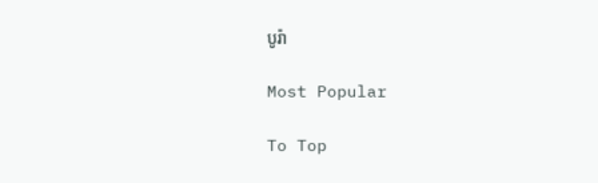បូរ៉ា

Most Popular

To Top